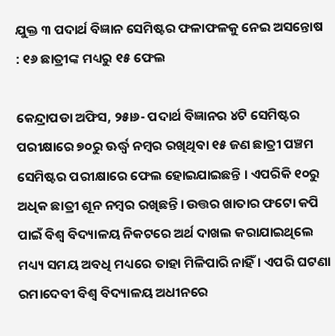ଯୁକ୍ତ ୩ ପଦାର୍ଥ ବିଜ୍ଞାନ ସେମିଷ୍ଟର ଫଳାଫଳକୁ ନେଇ ଅସନ୍ତୋଷ : ୧୬ ଛାତ୍ରୀଙ୍କ ମଧ୍ୟରୁ ୧୫ ଫେଲ

କେନ୍ଦ୍ରାପଡା ଅଫିସ, ୨୫ା୬- ପଦାର୍ଥ ବିଜ୍ଞାନର ୪ଟି ସେମିଷ୍ଟର ପରୀକ୍ଷାରେ ୭୦ରୁ ଊର୍ଦ୍ଧ୍ୱ ନମ୍ବର ରଖିଥିବା ୧୫ ଜଣ ଛାତ୍ରୀ ପଞ୍ଚମ ସେମିଷ୍ଟର ପରୀକ୍ଷାରେ ଫେଲ ହୋଇଯାଇଛନ୍ତି । ଏପରିକି ୧୦ରୁ ଅଧିକ ଛାତ୍ରୀ ଶୂନ ନମ୍ବର ରଖିଛନ୍ତି। ଉତ୍ତର ଖାତାର ଫଟୋ କପି ପାଇଁ ବିଶ୍ୱ ବିଦ୍ୟାଳୟ ନିକଟରେ ଅର୍ଥ ଦାଖଲ କରାଯାଇଥିଲେ ମଧ୍ୟ୍ୟ ସମୟ ଅବଧି ମଧ୍ୟରେ ତାହା ମିଳିପାରି ନାହିଁ । ଏପରି ଘଟଣା ରମାଦେବୀ ବିଶ୍ୱ ବିଦ୍ୟାଳୟ ଅଧୀନରେ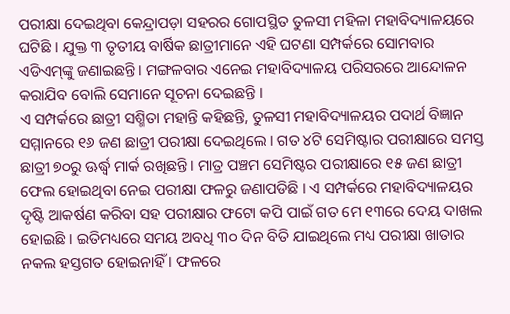ପରୀକ୍ଷା ଦେଇଥିବା କେନ୍ଦ୍ରାପଡ଼ା ସହରର ଗୋପସ୍ଥିତ ତୁଳସୀ ମହିଳା ମହାବିଦ୍ୟାଳୟରେ ଘଟିଛି । ଯୁକ୍ତ ୩ ତୃତୀୟ ବାର୍ଷିକ ଛାତ୍ରୀମାନେ ଏହି ଘଟଣା ସମ୍ପର୍କରେ ସୋମବାର ଏଡିଏମ୍‌ଙ୍କୁ ଜଣାଇଛନ୍ତି। ମଙ୍ଗଳବାର ଏନେଇ ମହାବିଦ୍ୟାଳୟ ପରିସରରେ ଆନ୍ଦୋଳନ କରାଯିବ ବୋଲି ସେମାନେ ସୂଚନା ଦେଇଛନ୍ତି ।
ଏ ସମ୍ପର୍କରେ ଛାତ୍ରୀ ସଶ୍ମିତା ମହାନ୍ତି କହିଛନ୍ତି, ତୁଳସୀ ମହାବିଦ୍ୟାଳୟର ପଦାର୍ଥ ବିଜ୍ଞାନ ସମ୍ମାନରେ ୧୬ ଜଣ ଛାତ୍ରୀ ପରୀକ୍ଷା ଦେଇଥିଲେ । ଗତ ୪ଟି ସେମିଷ୍ଟାର ପରୀକ୍ଷାରେ ସମସ୍ତ ଛାତ୍ରୀ ୭୦ରୁ ଊର୍ଦ୍ଧ୍ୱ ମାର୍କ ରଖିଛନ୍ତି । ମାତ୍ର ପଞ୍ଚମ ସେମିଷ୍ଟର ପରୀକ୍ଷାରେ ୧୫ ଜଣ ଛାତ୍ରୀ ଫେଲ ହୋଇଥିବା ନେଇ ପରୀକ୍ଷା ଫଳରୁ ଜଣାପଡିଛି । ଏ ସମ୍ପର୍କରେ ମହାବିଦ୍ୟାଳୟର ଦୃଷ୍ଟି ଆକର୍ଷଣ କରିବା ସହ ପରୀକ୍ଷାର ଫଟୋ କପି ପାଇଁ ଗତ ମେ ୧୩ରେ ଦେୟ ଦାଖଲ ହୋଇଛି । ଇତିମଧ୍ୟରେ ସମୟ ଅବଧି ୩୦ ଦିନ ବିତି ଯାଇଥିଲେ ମଧ୍ୟ ପରୀକ୍ଷା ଖାତାର ନକଲ ହସ୍ତଗତ ହୋଇନାହିଁ । ଫଳରେ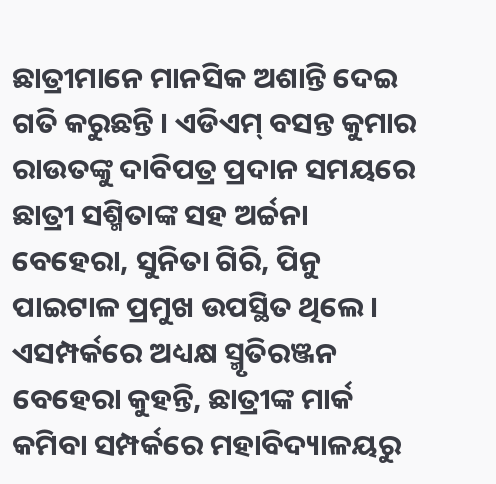ଛାତ୍ରୀମାନେ ମାନସିକ ଅଶାନ୍ତି ଦେଇ ଗତି କରୁଛନ୍ତି । ଏଡିଏମ୍‌ ବସନ୍ତ କୁମାର ରାଉତଙ୍କୁ ଦାବିପତ୍ର ପ୍ରଦାନ ସମୟରେ ଛାତ୍ରୀ ସଶ୍ମିତାଙ୍କ ସହ ଅର୍ଚ୍ଚନା ବେହେରା, ସୁନିତା ଗିରି, ପିନୁ ପାଇଟାଳ ପ୍ରମୁଖ ଉପସ୍ଥିତ ଥିଲେ। ଏସମ୍ପର୍କରେ ଅଧ୍ୟକ୍ଷ ସ୍ମୃତିରଞ୍ଜନ ବେହେରା କୁହନ୍ତି, ଛାତ୍ରୀଙ୍କ ମାର୍କ କମିବା ସମ୍ପର୍କରେ ମହାବିଦ୍ୟାଳୟରୁ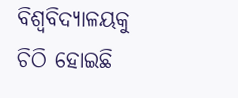ବିଶ୍ୱବିଦ୍ୟାଳୟକୁ ଚିଠି ହୋଇଛି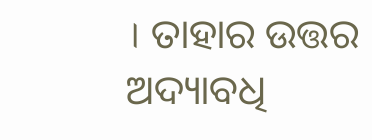। ତାହାର ଉତ୍ତର ଅଦ୍ୟାବଧି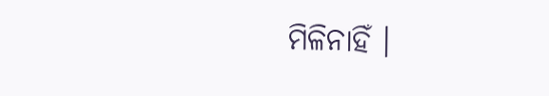ମିଳିନାହିଁ ।